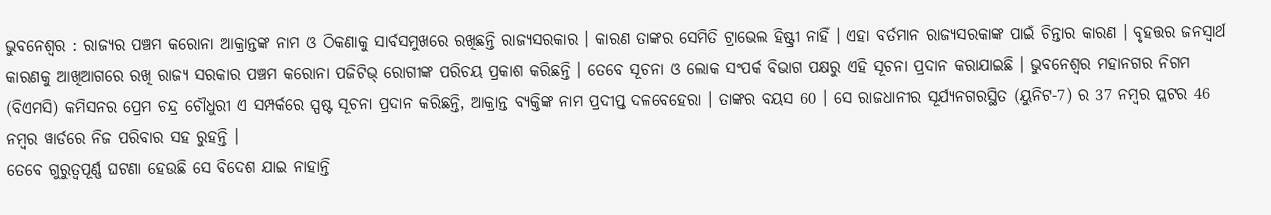ଭୁବନେଶ୍ୱର : ରାଜ୍ୟର ପଞ୍ଚମ କରୋନା ଆକ୍ରାନ୍ତଙ୍କ ନାମ ଓ ଠିକଣାକୁ ସାର୍ବସମୁଖରେ ରଖିଛନ୍ତି ରାଜ୍ୟସରକାର । କାରଣ ତାଙ୍କର ସେମିତି ଟ୍ରାଭେଲ ହିଷ୍ଟ୍ରୀ ନାହିଁ । ଏହା ବର୍ତମାନ ରାଜ୍ୟସରକାଙ୍କ ପାଇଁ ଚିନ୍ତାର କାରଣ । ବୃହତ୍ତର ଜନସ୍ବାର୍ଥ କାରଣକୁ ଆଖିଆଗରେ ରଖି ରାଜ୍ୟ ସରକାର ପଞ୍ଚମ କରୋନା ପଜିଟିଭ୍ ରୋଗୀଙ୍କ ପରିଚୟ ପ୍ରକାଶ କରିଛନ୍ତି । ତେବେ ସୂଚନା ଓ ଲୋକ ସଂପର୍କ ବିଭାଗ ପକ୍ଷରୁ ଏହି ସୂଚନା ପ୍ରଦାନ କରାଯାଇଛି । ଭୁବନେଶ୍ୱର ମହାନଗର ନିଗମ (ବିଏମସି) କମିସନର ପ୍ରେମ ଚନ୍ଦ୍ର ଚୌଧୁରୀ ଏ ସମ୍ପର୍କରେ ସ୍ପଷ୍ଟ ସୂଚନା ପ୍ରଦାନ କରିଛନ୍ତି, ଆକ୍ରାନ୍ତ ବ୍ୟକ୍ତିଙ୍କ ନାମ ପ୍ରଦୀପ୍ତ ଦଳବେହେରା । ତାଙ୍କର ବୟସ 60 । ସେ ରାଜଧାନୀର ସୂର୍ଯ୍ୟନଗରସ୍ଥିତ (ୟୁନିଟ-7) ର 37 ନମ୍ବର ପ୍ଲଟର 46 ନମ୍ବର ୱାର୍ଡରେ ନିଜ ପରିବାର ସହ ରୁହନ୍ତି ।
ତେବେ ଗୁରୁତ୍ୱପୂର୍ଣ୍ଣ ଘଟଣା ହେଉଛି ସେ ବିଦେଶ ଯାଇ ନାହାନ୍ତି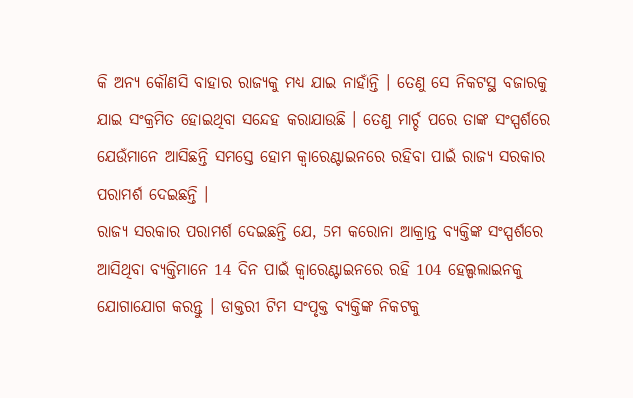କି ଅନ୍ୟ କୌଣସି ବାହାର ରାଜ୍ୟକୁ ମଧ୍ୟ ଯାଇ ନାହାଁନ୍ତି । ତେଣୁ ସେ ନିକଟସ୍ଥ ବଜାରକୁ ଯାଇ ସଂକ୍ରମିତ ହୋଇଥିବା ସନ୍ଦେହ କରାଯାଉଛି । ତେଣୁ ମାର୍ଚ୍ଚ ପରେ ତାଙ୍କ ସଂସ୍ପର୍ଶରେ ଯେଉଁମାନେ ଆସିଛନ୍ତି ସମସ୍ତେ ହୋମ କ୍ୱାରେଣ୍ଟାଇନରେ ରହିବା ପାଇଁ ରାଜ୍ୟ ସରକାର ପରାମର୍ଶ ଦେଇଛନ୍ତି ।
ରାଜ୍ୟ ସରକାର ପରାମର୍ଶ ଦେଇଛନ୍ତି ଯେ, 5ମ କରୋନା ଆକ୍ରାନ୍ତ ବ୍ୟକ୍ତିଙ୍କ ସଂସ୍ପର୍ଶରେ ଆସିଥିବା ବ୍ୟକ୍ତିମାନେ 14 ଦିନ ପାଇଁ କ୍ୱାରେଣ୍ଟାଇନରେ ରହି 104 ହେଲ୍ପଲାଇନକୁ ଯୋଗାଯୋଗ କରନ୍ତୁ । ଡାକ୍ତରୀ ଟିମ ସଂପୃକ୍ତ ବ୍ୟକ୍ତିଙ୍କ ନିକଟକୁ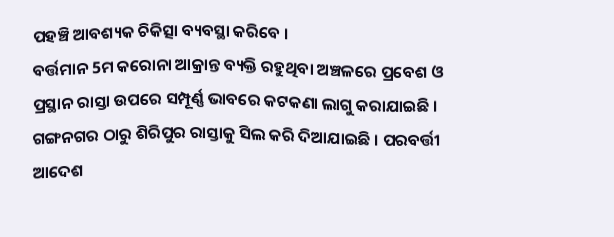ପହଞ୍ଚି ଆବଶ୍ୟକ ଚିକିତ୍ସା ବ୍ୟବସ୍ଥା କରିବେ ।
ବର୍ତ୍ତମାନ 5ମ କରୋନା ଆକ୍ରାନ୍ତ ବ୍ୟକ୍ତି ରହୁଥିବା ଅଞ୍ଚଳରେ ପ୍ରବେଶ ଓ ପ୍ରସ୍ଥାନ ରାସ୍ତା ଉପରେ ସମ୍ପୂର୍ଣ୍ଣ ଭାବରେ କଟକଣା ଲାଗୁ କରାଯାଇଛି । ଗଙ୍ଗନଗର ଠାରୁ ଶିରିପୁର ରାସ୍ତାକୁ ସିଲ କରି ଦିଆଯାଇଛି । ପରବର୍ତ୍ତୀ ଆଦେଶ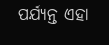ପର୍ଯ୍ୟନ୍ତ ଏହା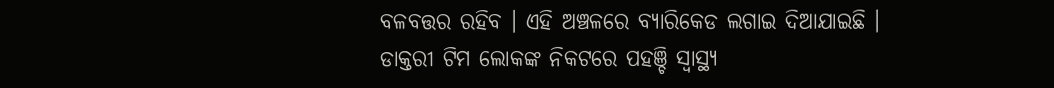ବଳବତ୍ତର ରହିବ । ଏହି ଅଞ୍ଚଳରେ ବ୍ୟାରିକେଡ ଲଗାଇ ଦିଆଯାଇଛି । ଡାକ୍ତରୀ ଟିମ ଲୋକଙ୍କ ନିକଟରେ ପହଞ୍ଚି ସ୍ୱାସ୍ଥ୍ୟ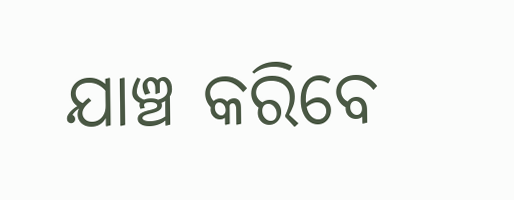ଯାଞ୍ଚ କରିବେ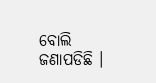ବୋଲି ଜଣାପଡିଛି ।